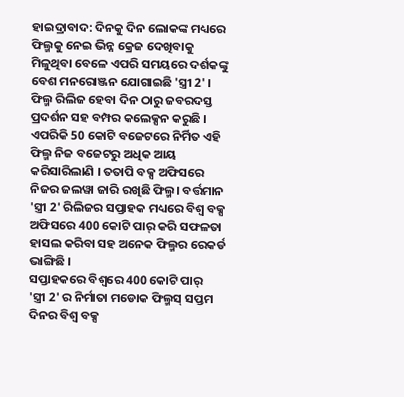ହାଇଦ୍ରାବାଦ: ଦିନକୁ ଦିନ ଲୋକଙ୍କ ମଧ୍ୟରେ ଫିଲ୍ମକୁ ନେଇ ଭିନ୍ନ କ୍ରେଜ ଦେଖିବାକୁ ମିଳୁଥିବା ବେଳେ ଏପରି ସମୟରେ ଦର୍ଶକଙ୍କୁ ବେଶ ମନରୋଞ୍ଜନ ଯୋଗାଇଛି 'ସ୍ତ୍ରୀ 2' । ଫିଲ୍ମ ରିଲିଜ ହେବା ଦିନ ଠାରୁ ଜବରଦସ୍ତ ପ୍ରଦର୍ଶନ ସହ ବମ୍ପର କଲେକ୍ସନ କରୁଛି । ଏପରିକି 50 କୋଟି ବଜେଟରେ ନିର୍ମିତ ଏହି ଫିଲ୍ମ ନିଜ ବଜେଟରୁ ଅଧିକ ଆୟ କରିସାରିଲାଣି । ତତାପି ବକ୍ସ ଅଫିସରେ ନିଜର ଜଲୱା ଜାରି ରଖିଛି ଫିଲ୍ମ। ବର୍ତ୍ତମାନ 'ସ୍ତ୍ରୀ 2' ରିଲିଜର ସପ୍ତାହକ ମଧ୍ୟରେ ବିଶ୍ୱ ବକ୍ସ ଅଫିସରେ 400 କୋଟି ପାର୍ କରି ସଫଳତା ହାସଲ କରିବା ସହ ଅନେକ ଫିଲ୍ମର ରେକର୍ଡ ଭାଙ୍ଗିଛି ।
ସପ୍ତାହକରେ ବିଶ୍ୱରେ 400 କୋଟି ପାର୍
'ସ୍ତ୍ରୀ 2' ର ନିର୍ମାତା ମଡୋକ ଫିଲ୍ମସ୍ ସପ୍ତମ ଦିନର ବିଶ୍ୱ ବକ୍ସ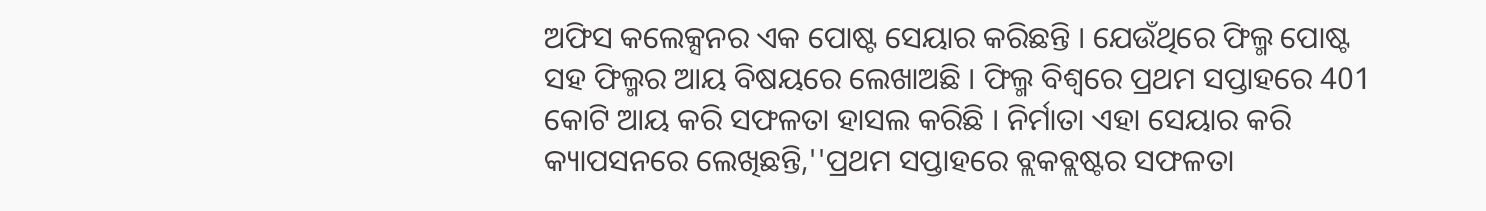ଅଫିସ କଲେକ୍ସନର ଏକ ପୋଷ୍ଟ ସେୟାର କରିଛନ୍ତି । ଯେଉଁଥିରେ ଫିଲ୍ମ ପୋଷ୍ଟ ସହ ଫିଲ୍ମର ଆୟ ବିଷୟରେ ଲେଖାଅଛି । ଫିଲ୍ମ ବିଶ୍ୱରେ ପ୍ରଥମ ସପ୍ତାହରେ 401 କୋଟି ଆୟ କରି ସଫଳତା ହାସଲ କରିଛି । ନିର୍ମାତା ଏହା ସେୟାର କରି କ୍ୟାପସନରେ ଲେଖିଛନ୍ତି,''ପ୍ରଥମ ସପ୍ତାହରେ ବ୍ଲକବ୍ଲଷ୍ଟର ସଫଳତା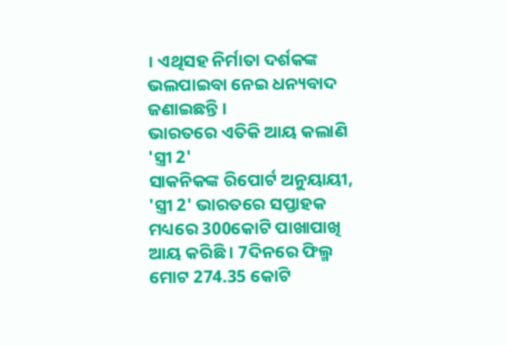। ଏଥିସହ ନିର୍ମାତା ଦର୍ଶକଙ୍କ ଭଲପାଇବା ନେଇ ଧନ୍ୟବାଦ ଜଣାଇଛନ୍ତି ।
ଭାରତରେ ଏତିକି ଆୟ କଲାଣି 'ସ୍ତ୍ରୀ 2'
ସାକନିକଙ୍କ ରିପୋର୍ଟ ଅନୁୟାୟୀ, 'ସ୍ତ୍ରୀ 2' ଭାରତରେ ସପ୍ତାହକ ମଧ୍ୟରେ 300କୋଟି ପାଖାପାଖି ଆୟ କରିଛି । 7ଦିନରେ ଫିଲ୍ମ ମୋଟ 274.35 କୋଟି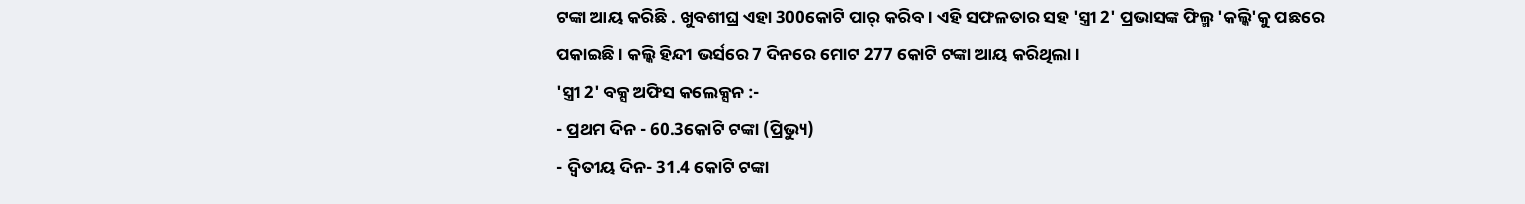ଟଙ୍କା ଆୟ କରିଛି . ଖୁବଶୀଘ୍ର ଏହା 300କୋଟି ପାର୍ କରିବ । ଏହି ସଫଳତାର ସହ 'ସ୍ତ୍ରୀ 2' ପ୍ରଭାସଙ୍କ ଫିଲ୍ମ 'କଲ୍କି'କୁ ପଛରେ ପକାଇଛି । କଲ୍କି ହିନ୍ଦୀ ଭର୍ସରେ 7 ଦିନରେ ମୋଟ 277 କୋଟି ଟଙ୍କା ଆୟ କରିଥିଲା ।
'ସ୍ତ୍ରୀ 2' ବକ୍ସ ଅଫିସ କଲେକ୍ସନ :-
- ପ୍ରଥମ ଦିନ - 60.3କୋଟି ଟଙ୍କା (ପ୍ରିଭ୍ୟୁ)
- ଦ୍ୱିତୀୟ ଦିନ- 31.4 କୋଟି ଟଙ୍କା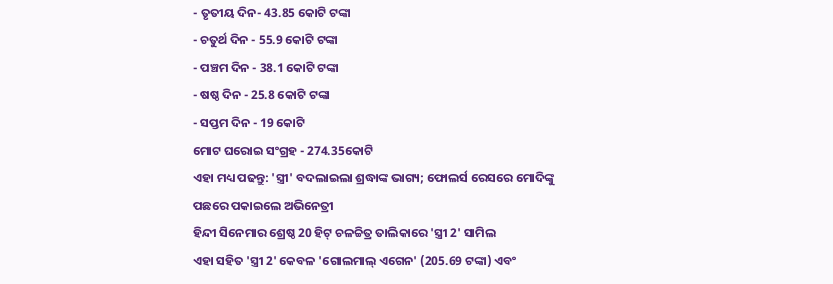- ତୃତୀୟ ଦିନ- 43.85 କୋଟି ଟଙ୍କା
- ଚତୁର୍ଥ ଦିନ - 55.9 କୋଟି ଟଙ୍କା
- ପଞ୍ଚମ ଦିନ - 38.1 କୋଟି ଟଙ୍କା
- ଷଷ୍ଠ ଦିନ - 25.8 କୋଟି ଟଙ୍କା
- ସପ୍ତମ ଦିନ - 19 କୋଟି
ମୋଟ ଘରୋଇ ସଂଗ୍ରହ - 274.35କୋଟି
ଏହା ମଧ୍ୟ ପଢନ୍ତୁ: 'ସ୍ତ୍ରୀ' ବଦଲାଇଲା ଶ୍ରଦ୍ଧାଙ୍କ ଭାଗ୍ୟ; ଫୋଲର୍ସ ରେସରେ ମୋଦିଙ୍କୁ ପଛରେ ପକାଇଲେ ଅଭିନେତ୍ରୀ
ହିନ୍ଦୀ ସିନେମାର ଶ୍ରେଷ୍ଠ 20 ହିଟ୍ ଚଳଚ୍ଚିତ୍ର ତାଲିକାରେ 'ସ୍ତ୍ରୀ 2' ସାମିଲ
ଏହା ସହିତ 'ସ୍ତ୍ରୀ 2' କେବଳ 'ଗୋଲମାଲ୍ ଏଗେନ' (205.69 ଟଙ୍କା) ଏବଂ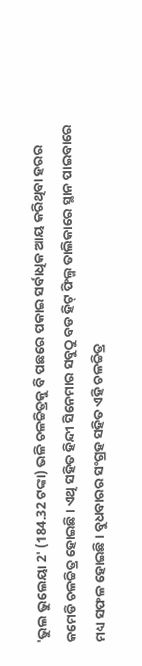'ଭୁଲ ଭୁଲେୟା 2' (184.32 ଟଙ୍କା) ଭଳି ଚଳଚ୍ଚିତ୍ରକୁ ବି ପଛରେ ପକାଇ ସର୍ବାଧିକ ଆୟ କରିଥିବା ହରର କମେଡି ଚଳଚ୍ଚିତ୍ର ହୋଇଛି। ଏଥି ସହିତ ହିନ୍ଦୀ ସିନେମାର ସବୁଠୁ ବଡ ହିଟ୍ ଫିଲ୍ମ ତାଲିକାରେ ସ୍ଥାନ ପାଇବାରେ ମଧ୍ୟ ସଫଳ ହୋଇଛି। ବୁଧବାରର ସଂଗ୍ରହ ସହିତ ଏହି ଚଳଚ୍ଚିତ୍ର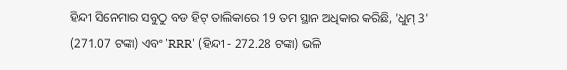ହିନ୍ଦୀ ସିନେମାର ସବୁଠୁ ବଡ ହିଟ୍ ତାଲିକାରେ 19 ତମ ସ୍ଥାନ ଅଧିକାର କରିଛି, 'ଧୁମ୍ 3' (271.07 ଟଙ୍କା) ଏବଂ 'RRR' (ହିନ୍ଦୀ - 272.28 ଟଙ୍କା) ଭଳି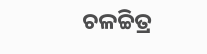ଚଳଚ୍ଚିତ୍ର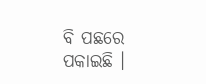ବି ପଛରେ ପକାଇଛି ।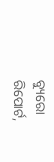ବ୍ୟୁରୋ ରିପୋର୍ଟ,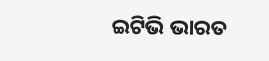ଇଟିଭି ଭାରତ